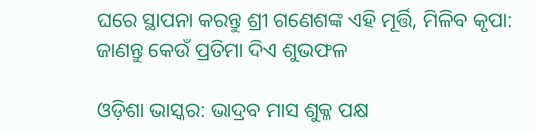ଘରେ ସ୍ଥାପନା କରନ୍ତୁ ଶ୍ରୀ ଗଣେଶଙ୍କ ଏହି ମୂର୍ତ୍ତି, ମିଳିବ କୃପା: ଜାଣନ୍ତୁ କେଉଁ ପ୍ରତିମା ଦିଏ ଶୁଭଫଳ

ଓଡ଼ିଶା ଭାସ୍କର: ଭାଦ୍ରବ ମାସ ଶୁକ୍ଳ ପକ୍ଷ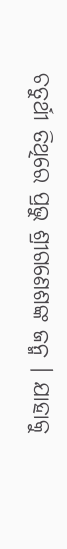ଚତୁର୍ଥୀ ତିଥିରେ ପ୍ରଭୁ ଶ୍ରୀଗଣେଶଙ୍କ ଜନ୍ମ । ଯାହାକୁ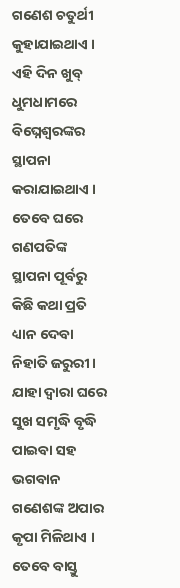ଗଣେଶ ଚତୁର୍ଥୀ କୁହାଯାଇଥାଏ । ଏହି ଦିନ ଖୁବ୍ ଧୁମଧାମରେ ବିଘ୍ନେଶ୍ୱରଙ୍କର ସ୍ଥାପନା କରାଯାଇଥାଏ । ତେବେ ଘରେ ଗଣପତିଙ୍କ ସ୍ଥାପନା ପୂର୍ବରୁ କିଛି କଥା ପ୍ରତି ଧ୍ୟାନ ଦେବା ନିହାତି ଜରୁରୀ । ଯାହା ଦ୍ୱାରା ଘରେ ସୁଖ ସମୃଦ୍ଧି ବୃଦ୍ଧି ପାଇବା ସହ ଭଗବାନ ଗଣେଶଙ୍କ ଅପାର କୃପା ମିଳିଥାଏ । ତେବେ ବାସ୍ତୁ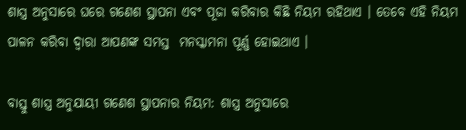ଶାସ୍ତ୍ର ଅନୁସାରେ ଘରେ ଗଣେଶ ସ୍ଥାପନା ଏବଂ ପୂଜା କରିବାର କିଛି ନିୟମ ରହିଥାଏ । ତେବେ ଏହି ନିୟମ ପାଳନ କରିବା ଦ୍ୱାରା ଆପଣଙ୍କ ସମସ୍ତ  ମନସ୍କାମନା ପୂର୍ଣ୍ଣ ହୋଇଥାଏ ।

ବାସ୍ତୁ ଶାସ୍ତ୍ର ଅନୁଯାୟୀ ଗଣେଶ ସ୍ଥାପନାର ନିୟମ: ଶାସ୍ତ୍ର ଅନୁସାରେ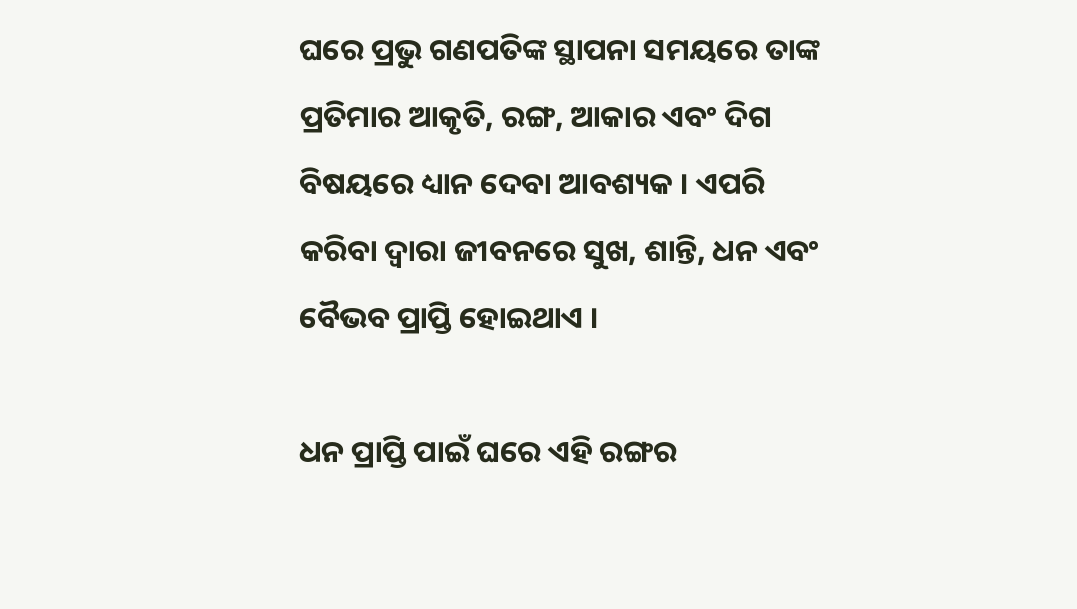ଘରେ ପ୍ରଭୁ ଗଣପତିଙ୍କ ସ୍ଥାପନା ସମୟରେ ତାଙ୍କ ପ୍ରତିମାର ଆକୃତି, ରଙ୍ଗ, ଆକାର ଏବଂ ଦିଗ ବିଷୟରେ ଧ୍ୟାନ ଦେବା ଆବଶ୍ୟକ । ଏପରି କରିବା ଦ୍ୱାରା ଜୀବନରେ ସୁଖ, ଶାନ୍ତି, ଧନ ଏବଂ ବୈଭବ ପ୍ରାପ୍ତି ହୋଇଥାଏ ।

ଧନ ପ୍ରାପ୍ତି ପାଇଁ ଘରେ ଏହି ରଙ୍ଗର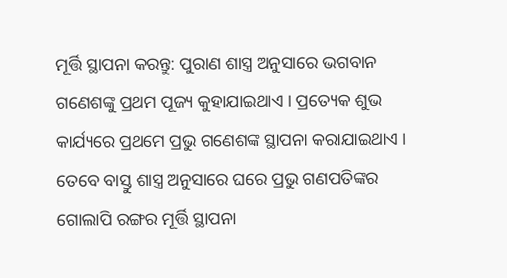ମୂର୍ତ୍ତି ସ୍ଥାପନା କରନ୍ତୁ: ପୁରାଣ ଶାସ୍ତ୍ର ଅନୁସାରେ ଭଗବାନ ଗଣେଶଙ୍କୁ ପ୍ରଥମ ପୂଜ୍ୟ କୁହାଯାଇଥାଏ । ପ୍ରତ୍ୟେକ ଶୁଭ କାର୍ଯ୍ୟରେ ପ୍ରଥମେ ପ୍ରଭୁ ଗଣେଶଙ୍କ ସ୍ଥାପନା କରାଯାଇଥାଏ । ତେବେ ବାସ୍ତୁ ଶାସ୍ତ୍ର ଅନୁସାରେ ଘରେ ପ୍ରଭୁ ଗଣପତିଙ୍କର ଗୋଲାପି ରଙ୍ଗର ମୂର୍ତ୍ତି ସ୍ଥାପନା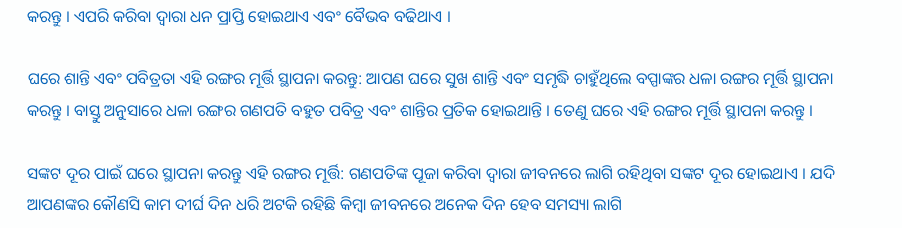କରନ୍ତୁ । ଏପରି କରିବା ଦ୍ୱାରା ଧନ ପ୍ରାପ୍ତି ହୋଇଥାଏ ଏବଂ ବୈଭବ ବଢିଥାଏ ।

ଘରେ ଶାନ୍ତି ଏବଂ ପବିତ୍ରତା ଏହି ରଙ୍ଗର ମୂର୍ତ୍ତି ସ୍ଥାପନା କରନ୍ତୁ: ଆପଣ ଘରେ ସୁଖ ଶାନ୍ତି ଏବଂ ସମୃଦ୍ଧି ଚାହୁଁଥିଲେ ବପ୍ପାଙ୍କର ଧଳା ରଙ୍ଗର ମୂର୍ତ୍ତି ସ୍ଥାପନା କରନ୍ତୁ । ବାସ୍ତୁ ଅନୁସାରେ ଧଳା ରଙ୍ଗର ଗଣପତି ବହୁତ ପବିତ୍ର ଏବଂ ଶାନ୍ତିର ପ୍ରତିକ ହୋଇଥାନ୍ତି । ତେଣୁ ଘରେ ଏହି ରଙ୍ଗର ମୂର୍ତ୍ତି ସ୍ଥାପନା କରନ୍ତୁ ।

ସଙ୍କଟ ଦୂର ପାଇଁ ଘରେ ସ୍ଥାପନା କରନ୍ତୁ ଏହି ରଙ୍ଗର ମୂର୍ତ୍ତି: ଗଣପତିଙ୍କ ପୂଜା କରିବା ଦ୍ୱାରା ଜୀବନରେ ଲାଗି ରହିଥିବା ସଙ୍କଟ ଦୂର ହୋଇଥାଏ । ଯଦି ଆପଣଙ୍କର କୌଣସି କାମ ଦୀର୍ଘ ଦିନ ଧରି ଅଟକି ରହିଛି କିମ୍ବା ଜୀବନରେ ଅନେକ ଦିନ ହେବ ସମସ୍ୟା ଲାଗି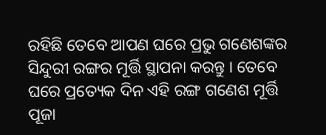ରହିଛି ତେବେ ଆପଣ ଘରେ ପ୍ରଭୁ ଗଣେଶଙ୍କର ସିନ୍ଦୁରୀ ରଙ୍ଗର ମୂର୍ତ୍ତି ସ୍ଥାପନା କରନ୍ତୁ । ତେବେ ଘରେ ପ୍ରତ୍ୟେକ ଦିନ ଏହି ରଙ୍ଗ ଗଣେଶ ମୂର୍ତ୍ତି ପୂଜା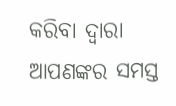କରିବା ଦ୍ୱାରା ଆପଣଙ୍କର ସମସ୍ତ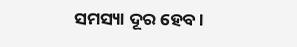ସମସ୍ୟା ଦୂର ହେବ ।